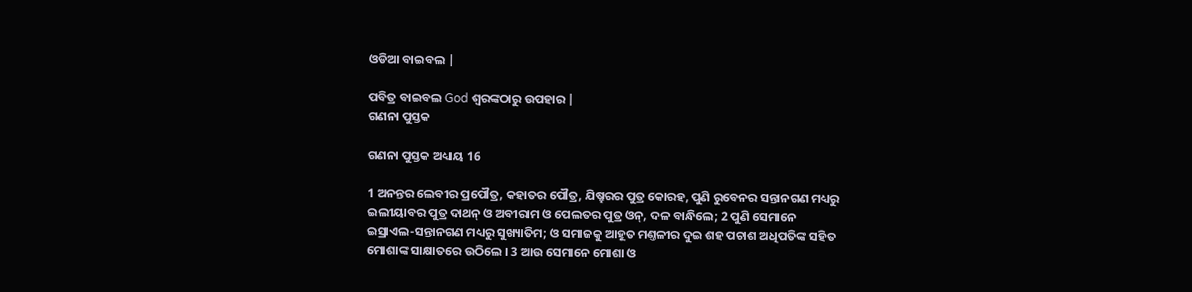ଓଡିଆ ବାଇବଲ |

ପବିତ୍ର ବାଇବଲ God ଶ୍ବରଙ୍କଠାରୁ ଉପହାର |
ଗଣନା ପୁସ୍ତକ

ଗଣନା ପୁସ୍ତକ ଅଧ୍ୟାୟ 16

1 ଅନନ୍ତର ଲେବୀର ପ୍ରପୌତ୍ର, କହାତର ପୌତ୍ର, ଯିଷ୍ହରର ପୁତ୍ର କୋରହ, ପୁଣି ରୁବେନର ସନ୍ତାନଗଣ ମଧ୍ୟରୁ ଇଲୀୟାବର ପୁତ୍ର ଦାଥନ୍ ଓ ଅବୀରାମ ଓ ପେଲତର ପୁତ୍ର ଓନ୍, ଦଳ ବାନ୍ଧିଲେ; 2 ପୁଣି ସେମାନେ ଇସ୍ରାଏଲ-ସନ୍ତାନଗଣ ମଧ୍ୟରୁ ସୁଖ୍ୟାତିମ; ଓ ସମାଜକୁ ଆହୂତ ମଣ୍ତଳୀର ଦୁଇ ଶହ ପଚାଶ ଅଧିପତିଙ୍କ ସହିତ ମୋଶାଙ୍କ ସାକ୍ଷାତରେ ଉଠିଲେ । 3 ଆଉ ସେମାନେ ମୋଶା ଓ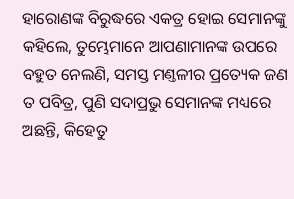ହାରୋଣଙ୍କ ବିରୁଦ୍ଧରେ ଏକତ୍ର ହୋଇ ସେମାନଙ୍କୁ କହିଲେ, ତୁମ୍ଭେମାନେ ଆପଣାମାନଙ୍କ ଉପରେ ବହୁତ ନେଲଣି, ସମସ୍ତ ମଣ୍ତଳୀର ପ୍ରତ୍ୟେକ ଜଣ ତ ପବିତ୍ର, ପୁଣି ସଦାପ୍ରଭୁ ସେମାନଙ୍କ ମଧ୍ୟରେ ଅଛନ୍ତି, କିହେତୁ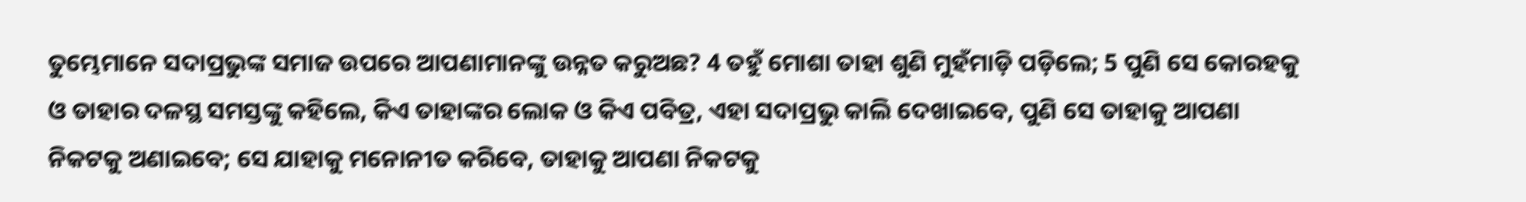ତୁମ୍ଭେମାନେ ସଦାପ୍ରଭୁଙ୍କ ସମାଜ ଉପରେ ଆପଣାମାନଙ୍କୁ ଉନ୍ନତ କରୁଅଛ? 4 ତହୁଁ ମୋଶା ତାହା ଶୁଣି ମୁହଁମାଡ଼ି ପଡ଼ିଲେ; 5 ପୁଣି ସେ କୋରହକୁ ଓ ତାହାର ଦଳସ୍ଥ ସମସ୍ତଙ୍କୁ କହିଲେ, କିଏ ତାହାଙ୍କର ଲୋକ ଓ କିଏ ପବିତ୍ର, ଏହା ସଦାପ୍ରଭୁ କାଲି ଦେଖାଇବେ, ପୁଣି ସେ ତାହାକୁ ଆପଣା ନିକଟକୁ ଅଣାଇବେ; ସେ ଯାହାକୁ ମନୋନୀତ କରିବେ, ତାହାକୁ ଆପଣା ନିକଟକୁ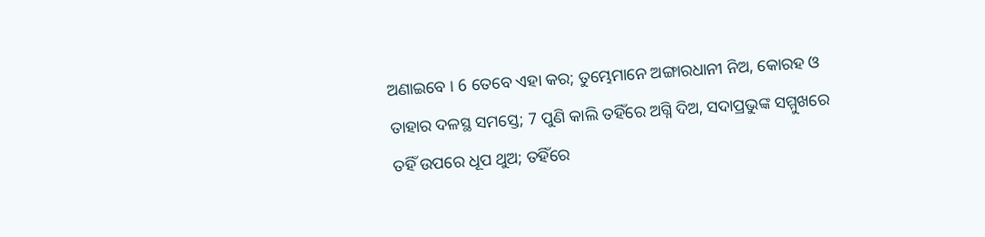ଅଣାଇବେ । 6 ତେବେ ଏହା କର; ତୁମ୍ଭେମାନେ ଅଙ୍ଗାରଧାନୀ ନିଅ, କୋରହ ଓ ତାହାର ଦଳସ୍ଥ ସମସ୍ତେ; 7 ପୁଣି କାଲି ତହିଁରେ ଅଗ୍ନି ଦିଅ, ସଦାପ୍ରଭୁଙ୍କ ସମ୍ମୁଖରେ ତହିଁ ଉପରେ ଧୂପ ଥୁଅ; ତହିଁରେ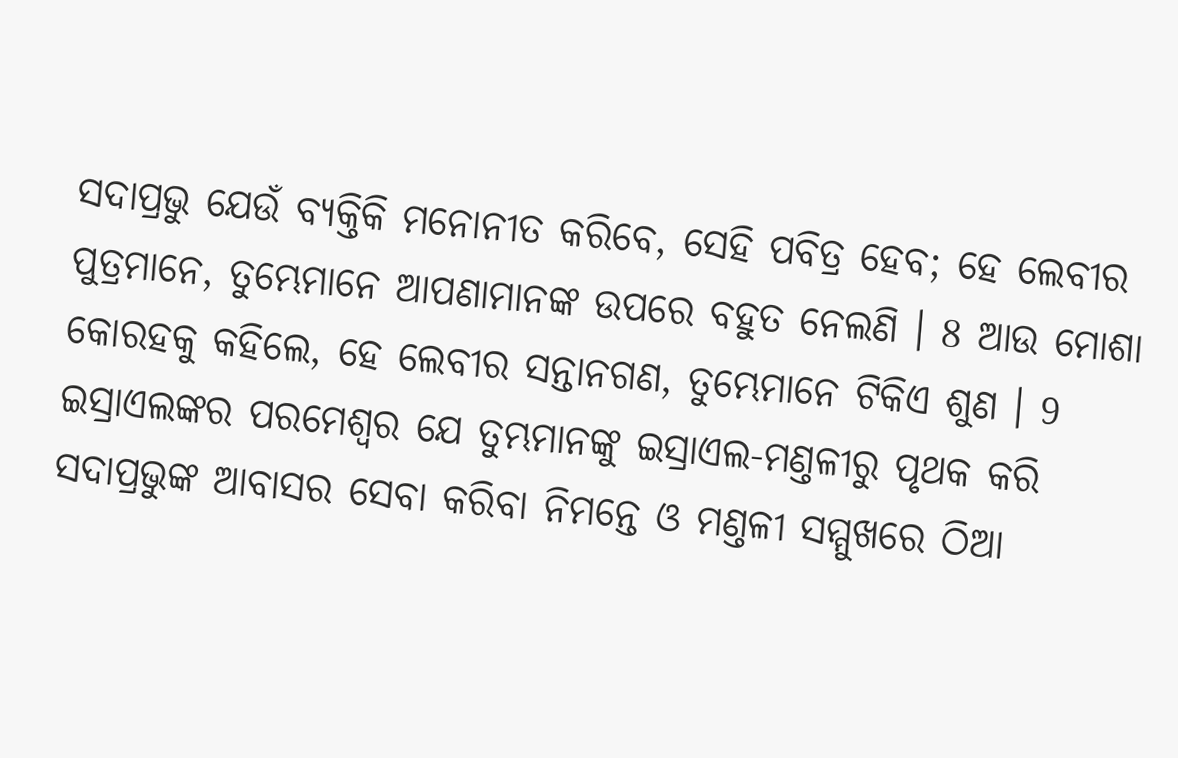ସଦାପ୍ରଭୁ ଯେଉଁ ବ୍ୟକ୍ତିକି ମନୋନୀତ କରିବେ, ସେହି ପବିତ୍ର ହେବ; ହେ ଲେବୀର ପୁତ୍ରମାନେ, ତୁମ୍ଭେମାନେ ଆପଣାମାନଙ୍କ ଉପରେ ବହୁତ ନେଲଣି । 8 ଆଉ ମୋଶା କୋରହକୁ କହିଲେ, ହେ ଲେବୀର ସନ୍ତାନଗଣ, ତୁମ୍ଭେମାନେ ଟିକିଏ ଶୁଣ । 9 ଇସ୍ରାଏଲଙ୍କର ପରମେଶ୍ଵର ଯେ ତୁମ୍ଭମାନଙ୍କୁ ଇସ୍ରାଏଲ-ମଣ୍ତଳୀରୁ ପୃଥକ କରି ସଦାପ୍ରଭୁଙ୍କ ଆବାସର ସେବା କରିବା ନିମନ୍ତେ ଓ ମଣ୍ତଳୀ ସମ୍ମୁଖରେ ଠିଆ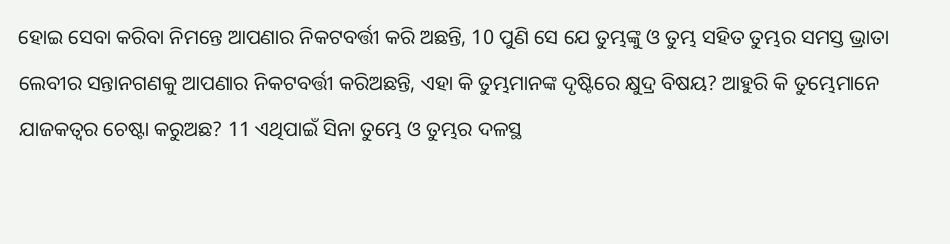ହୋଇ ସେବା କରିବା ନିମନ୍ତେ ଆପଣାର ନିକଟବର୍ତ୍ତୀ କରି ଅଛନ୍ତି, 10 ପୁଣି ସେ ଯେ ତୁମ୍ଭଙ୍କୁ ଓ ତୁମ୍ଭ ସହିତ ତୁମ୍ଭର ସମସ୍ତ ଭ୍ରାତା ଲେବୀର ସନ୍ତାନଗଣକୁ ଆପଣାର ନିକଟବର୍ତ୍ତୀ କରିଅଛନ୍ତି, ଏହା କି ତୁମ୍ଭମାନଙ୍କ ଦୃଷ୍ଟିରେ କ୍ଷୁଦ୍ର ବିଷୟ? ଆହୁରି କି ତୁମ୍ଭେମାନେ ଯାଜକତ୍ଵର ଚେଷ୍ଟା କରୁଅଛ? 11 ଏଥିପାଇଁ ସିନା ତୁମ୍ଭେ ଓ ତୁମ୍ଭର ଦଳସ୍ଥ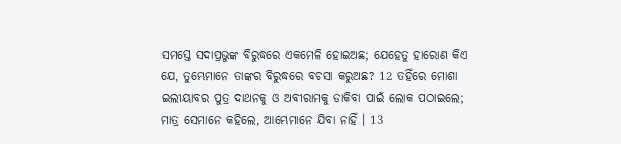ସମସ୍ତେ ସଦାପ୍ରଭୁଙ୍କ ବିରୁଦ୍ଧରେ ଏକମେଳି ହୋଇଅଛ; ଯେହେତୁ ହାରୋଣ କିଏ ଯେ, ତୁମ୍ଭେମାନେ ତାଙ୍କର ବିରୁଦ୍ଧରେ ବଚସା କରୁଅଛ? 12 ତହିଁରେ ମୋଶା ଇଲୀୟାବର ପୁତ୍ର ଦାଥନକୁ ଓ ଅବୀରାମକୁ ଡାକିବା ପାଇଁ ଲୋକ ପଠାଇଲେ; ମାତ୍ର ସେମାନେ କହିଲେ, ଆମ୍ଭେମାନେ ଯିବା ନାହିଁ । 13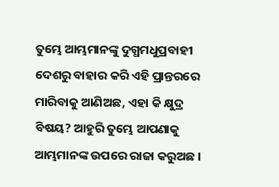ତୁମ୍ଭେ ଆମ୍ଭମାନଙ୍କୁ ଦୁଗ୍ଧମଧୁପ୍ରବାହୀ ଦେଶରୁ ବାହାର କରି ଏହି ପ୍ରାନ୍ତରରେ ମାରିବାକୁ ଆଣିଅଛ, ଏହା କି କ୍ଷୁଦ୍ର ବିଷୟ? ଆହୁରି ତୁମ୍ଭେ ଆପଣାକୁ ଆମ୍ଭମାନଙ୍କ ଉପରେ ରାଜା କରୁଅଛ ।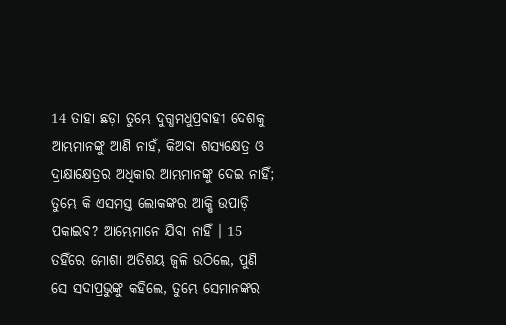14 ତାହା ଛଡ଼ା ତୁମ୍ଭେ ଦୁଗ୍ଧମଧୁପ୍ରବାହୀ ଦେଶକୁ ଆମ୍ଭମାନଙ୍କୁ ଆଣି ନାହଁ, କିଅବା ଶସ୍ୟକ୍ଷେତ୍ର ଓ ଦ୍ରାକ୍ଷାକ୍ଷେତ୍ରର ଅଧିକାର ଆମ୍ଭମାନଙ୍କୁ ଦେଇ ନାହିଁ; ତୁମ୍ଭେ କି ଏସମସ୍ତ ଲୋକଙ୍କର ଆକ୍ଷି ଉପାଡ଼ି ପକାଇବ? ଆମ୍ଭେମାନେ ଯିବା ନାହିଁ । 15 ତହିଁରେ ମୋଶା ଅତିଶୟ ଜ୍ଵଳି ଉଠିଲେ, ପୁଣି ସେ ସଦାପ୍ରଭୁଙ୍କୁ କହିଲେ, ତୁମ୍ଭେ ସେମାନଙ୍କର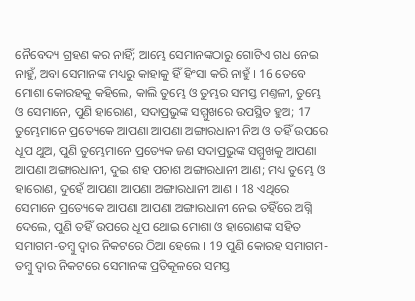ନୈବେଦ୍ୟ ଗ୍ରହଣ କର ନାହିଁ; ଆମ୍ଭେ ସେମାନଙ୍କଠାରୁ ଗୋଟିଏ ଗଧ ନେଇ ନାହୁଁ, ଅବା ସେମାନଙ୍କ ମଧ୍ୟରୁ କାହାକୁ ହିଁ ହିଂସା କରି ନାହୁଁ । 16 ତେବେ ମୋଶା କୋରହକୁ କହିଲେ, କାଲି ତୁମ୍ଭେ ଓ ତୁମ୍ଭର ସମସ୍ତ ମଣ୍ତଳୀ, ତୁମ୍ଭେ ଓ ସେମାନେ, ପୁଣି ହାରୋଣ, ସଦାପ୍ରଭୁଙ୍କ ସମ୍ମୁଖରେ ଉପସ୍ଥିତ ହୁଅ; 17 ତୁମ୍ଭେମାନେ ପ୍ରତ୍ୟେକେ ଆପଣା ଆପଣା ଅଙ୍ଗାରଧାନୀ ନିଅ ଓ ତହିଁ ଉପରେ ଧୂପ ଥୁଅ, ପୁଣି ତୁମ୍ଭେମାନେ ପ୍ରତ୍ୟେକ ଜଣ ସଦାପ୍ରଭୁଙ୍କ ସମ୍ମୁଖକୁ ଆପଣା ଆପଣା ଅଙ୍ଗାରଧାନୀ, ଦୁଇ ଶହ ପଚାଶ ଅଙ୍ଗାରଧାନୀ ଆଣ; ମଧ୍ୟ ତୁମ୍ଭେ ଓ ହାରୋଣ, ଦୁହେଁ ଆପଣା ଆପଣା ଅଙ୍ଗାରଧାନୀ ଆଣ । 18 ଏଥିରେ ସେମାନେ ପ୍ରତ୍ୟେକେ ଆପଣା ଆପଣା ଅଙ୍ଗାରଧାନୀ ନେଇ ତହିଁରେ ଅଗ୍ନି ଦେଲେ, ପୁଣି ତହିଁ ଉପରେ ଧୂପ ଥୋଇ ମୋଶା ଓ ହାରୋଣଙ୍କ ସହିତ ସମାଗମ-ତମ୍ଵୁ ଦ୍ଵାର ନିକଟରେ ଠିଆ ହେଲେ । 19 ପୁଣି କୋରହ ସମାଗମ-ତମ୍ଵୁ ଦ୍ଵାର ନିକଟରେ ସେମାନଙ୍କ ପ୍ରତିକୂଳରେ ସମସ୍ତ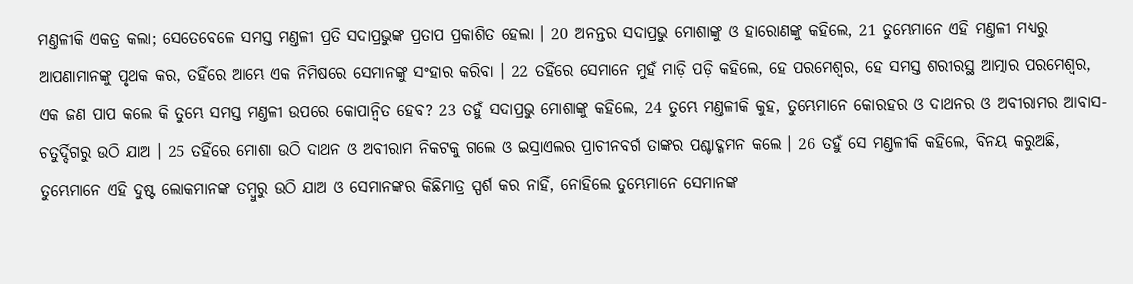ମଣ୍ତଳୀକି ଏକତ୍ର କଲା; ସେତେବେଳେ ସମସ୍ତ ମଣ୍ତଳୀ ପ୍ରତି ସଦାପ୍ରଭୁଙ୍କ ପ୍ରତାପ ପ୍ରକାଶିତ ହେଲା । 20 ଅନନ୍ତର ସଦାପ୍ରଭୁ ମୋଶାଙ୍କୁ ଓ ହାରୋଣଙ୍କୁ କହିଲେ, 21 ତୁମ୍ଭେମାନେ ଏହି ମଣ୍ତଳୀ ମଧ୍ୟରୁ ଆପଣାମାନଙ୍କୁ ପୃଥକ କର, ତହିଁରେ ଆମ୍ଭେ ଏକ ନିମିଷରେ ସେମାନଙ୍କୁ ସଂହାର କରିବା । 22 ତହିଁରେ ସେମାନେ ମୁହଁ ମାଡ଼ି ପଡ଼ି କହିଲେ, ହେ ପରମେଶ୍ଵର, ହେ ସମସ୍ତ ଶରୀରସ୍ଥ ଆତ୍ମାର ପରମେଶ୍ଵର, ଏକ ଜଣ ପାପ କଲେ କି ତୁମ୍ଭେ ସମସ୍ତ ମଣ୍ତଳୀ ଉପରେ କୋପାନ୍ଵିତ ହେବ? 23 ତହୁଁ ସଦାପ୍ରଭୁ ମୋଶାଙ୍କୁ କହିଲେ, 24 ତୁମ୍ଭେ ମଣ୍ତଳୀକି କୁହ, ତୁମ୍ଭେମାନେ କୋରହର ଓ ଦାଥନର ଓ ଅବୀରାମର ଆବାସ-ଚତୁର୍ଦ୍ଦିଗରୁ ଉଠି ଯାଅ । 25 ତହିଁରେ ମୋଶା ଉଠି ଦାଥନ ଓ ଅବୀରାମ ନିକଟକୁ ଗଲେ ଓ ଇସ୍ରାଏଲର ପ୍ରାଚୀନବର୍ଗ ତାଙ୍କର ପଶ୍ଚାଦ୍ଗମନ କଲେ । 26 ତହୁଁ ସେ ମଣ୍ତଳୀକି କହିଲେ, ବିନୟ କରୁଅଛି, ତୁମ୍ଭେମାନେ ଏହି ଦୁଷ୍ଟ ଲୋକମାନଙ୍କ ତମ୍ଵୁରୁ ଉଠି ଯାଅ ଓ ସେମାନଙ୍କର କିଛିମାତ୍ର ସ୍ପର୍ଶ କର ନାହିଁ, ନୋହିଲେ ତୁମ୍ଭେମାନେ ସେମାନଙ୍କ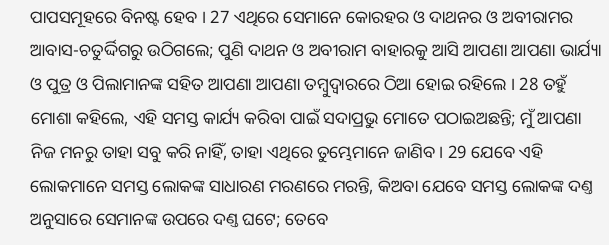ପାପସମୂହରେ ବିନଷ୍ଟ ହେବ । 27 ଏଥିରେ ସେମାନେ କୋରହର ଓ ଦାଥନର ଓ ଅବୀରାମର ଆବାସ-ଚତୁର୍ଦ୍ଦିଗରୁ ଉଠିଗଲେ; ପୁଣି ଦାଥନ ଓ ଅବୀରାମ ବାହାରକୁ ଆସି ଆପଣା ଆପଣା ଭାର୍ଯ୍ୟା ଓ ପୁତ୍ର ଓ ପିଲାମାନଙ୍କ ସହିତ ଆପଣା ଆପଣା ତମ୍ଵୁଦ୍ଵାରରେ ଠିଆ ହୋଇ ରହିଲେ । 28 ତହୁଁ ମୋଶା କହିଲେ, ଏହି ସମସ୍ତ କାର୍ଯ୍ୟ କରିବା ପାଇଁ ସଦାପ୍ରଭୁ ମୋତେ ପଠାଇଅଛନ୍ତି; ମୁଁ ଆପଣା ନିଜ ମନରୁ ତାହା ସବୁ କରି ନାହିଁ, ତାହା ଏଥିରେ ତୁମ୍ଭେମାନେ ଜାଣିବ । 29 ଯେବେ ଏହି ଲୋକମାନେ ସମସ୍ତ ଲୋକଙ୍କ ସାଧାରଣ ମରଣରେ ମରନ୍ତି, କିଅବା ଯେବେ ସମସ୍ତ ଲୋକଙ୍କ ଦଣ୍ତ ଅନୁସାରେ ସେମାନଙ୍କ ଉପରେ ଦଣ୍ତ ଘଟେ; ତେବେ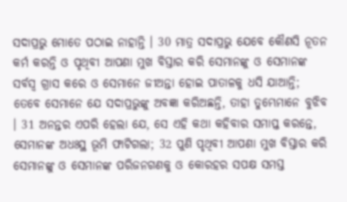ସଦାପ୍ରଭୁ ମୋତେ ପଠାଇ ନାହାନ୍ତି । 30 ମାତ୍ର ସଦାପ୍ରଭୁ ଯେବେ କୌଣସି ନୂତନ କର୍ମ କରନ୍ତି ଓ ପୃଥିବୀ ଆପଣା ମୁଖ ବିସ୍ତାର କରି ସେମାନଙ୍କୁ ଓ ସେମାନଙ୍କ ସର୍ବସ୍ଵ ଗ୍ରାସ କରେ ଓ ସେମାନେ ଜୀଅନ୍ତା ହୋଇ ପାତାଳକୁ ଧସି ଯାଆନ୍ତି; ତେବେ ସେମାନେ ଯେ ସଦାପ୍ରଭୁଙ୍କୁ ଅବଜ୍ଞା କରିଅଛନ୍ତି, ତାହା ତୁମ୍ଭେମାନେ ବୁଝିବ । 31 ଅନନ୍ତର ଏପରି ହେଲା ଯେ, ସେ ଏହି କଥା କହିବାର ସମାପ୍ତ କରନ୍ତେ, ସେମାନଙ୍କ ଅଧଃସ୍ଥ ଭୂମି ଫାଟିଗଲା; 32 ପୁଣି ପୃଥିବୀ ଆପଣା ମୁଖ ବିସ୍ତାର କରି ସେମାନଙ୍କୁ ଓ ସେମାନଙ୍କ ପରିଜନଗଣକୁ ଓ କୋରହର ସପକ୍ଷ ସମସ୍ତ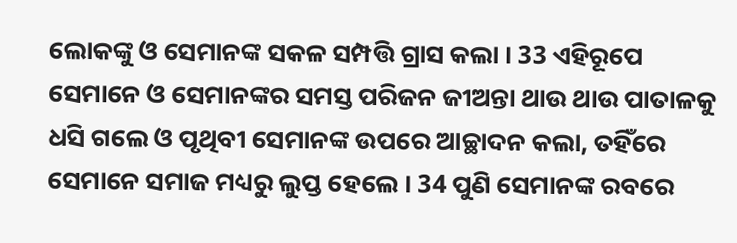ଲୋକଙ୍କୁ ଓ ସେମାନଙ୍କ ସକଳ ସମ୍ପତ୍ତି ଗ୍ରାସ କଲା । 33 ଏହିରୂପେ ସେମାନେ ଓ ସେମାନଙ୍କର ସମସ୍ତ ପରିଜନ ଜୀଅନ୍ତା ଥାଉ ଥାଉ ପାତାଳକୁ ଧସି ଗଲେ ଓ ପୃଥିବୀ ସେମାନଙ୍କ ଉପରେ ଆଚ୍ଛାଦନ କଲା, ତହିଁରେ ସେମାନେ ସମାଜ ମଧ୍ୟରୁ ଲୁପ୍ତ ହେଲେ । 34 ପୁଣି ସେମାନଙ୍କ ରବରେ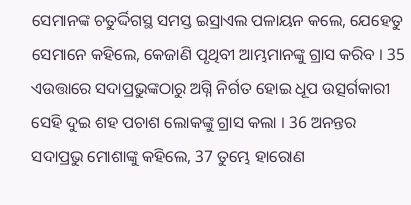ସେମାନଙ୍କ ଚତୁର୍ଦ୍ଦିଗସ୍ଥ ସମସ୍ତ ଇସ୍ରାଏଲ ପଳାୟନ କଲେ, ଯେହେତୁ ସେମାନେ କହିଲେ, କେଜାଣି ପୃଥିବୀ ଆମ୍ଭମାନଙ୍କୁ ଗ୍ରାସ କରିବ । 35 ଏଉତ୍ତାରେ ସଦାପ୍ରଭୁଙ୍କଠାରୁ ଅଗ୍ନି ନିର୍ଗତ ହୋଇ ଧୂପ ଉତ୍ସର୍ଗକାରୀ ସେହି ଦୁଇ ଶହ ପଚାଶ ଲୋକଙ୍କୁ ଗ୍ରାସ କଲା । 36 ଅନନ୍ତର ସଦାପ୍ରଭୁ ମୋଶାଙ୍କୁ କହିଲେ, 37 ତୁମ୍ଭେ ହାରୋଣ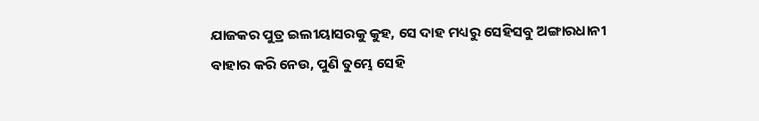ଯାଜକର ପୁତ୍ର ଇଲୀୟାସରକୁ କୁହ, ସେ ଦାହ ମଧ୍ୟରୁ ସେହିସବୁ ଅଙ୍ଗାରଧାନୀ ବାହାର କରି ନେଉ, ପୁଣି ତୁମ୍ଭେ ସେହି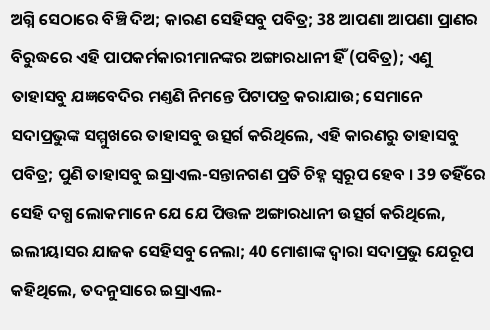ଅଗ୍ନି ସେଠାରେ ବିଞ୍ଚି ଦିଅ; କାରଣ ସେହିସବୁ ପବିତ୍ର; 38 ଆପଣା ଆପଣା ପ୍ରାଣର ବିରୁଦ୍ଧରେ ଏହି ପାପକର୍ମକାରୀମାନଙ୍କର ଅଙ୍ଗାରଧାନୀ ହିଁ (ପବିତ୍ର); ଏଣୁ ତାହାସବୁ ଯଜ୍ଞବେଦିର ମଣ୍ତଣି ନିମନ୍ତେ ପିଟାପତ୍ର କରାଯାଉ; ସେମାନେ ସଦାପ୍ରଭୁଙ୍କ ସମ୍ମୁଖରେ ତାହାସବୁ ଉତ୍ସର୍ଗ କରିଥିଲେ, ଏହି କାରଣରୁ ତାହାସବୁ ପବିତ୍ର; ପୁଣି ତାହାସବୁ ଇସ୍ରାଏଲ-ସନ୍ତାନଗଣ ପ୍ରତି ଚିହ୍ନ ସ୍ଵରୂପ ହେବ । 39 ତହିଁରେ ସେହି ଦଗ୍ଧ ଲୋକମାନେ ଯେ ଯେ ପିତ୍ତଳ ଅଙ୍ଗାରଧାନୀ ଉତ୍ସର୍ଗ କରିଥିଲେ, ଇଲୀୟାସର ଯାଜକ ସେହିସବୁ ନେଲା; 40 ମୋଶାଙ୍କ ଦ୍ଵାରା ସଦାପ୍ରଭୁ ଯେରୂପ କହିଥିଲେ, ତଦନୁସାରେ ଇସ୍ରାଏଲ-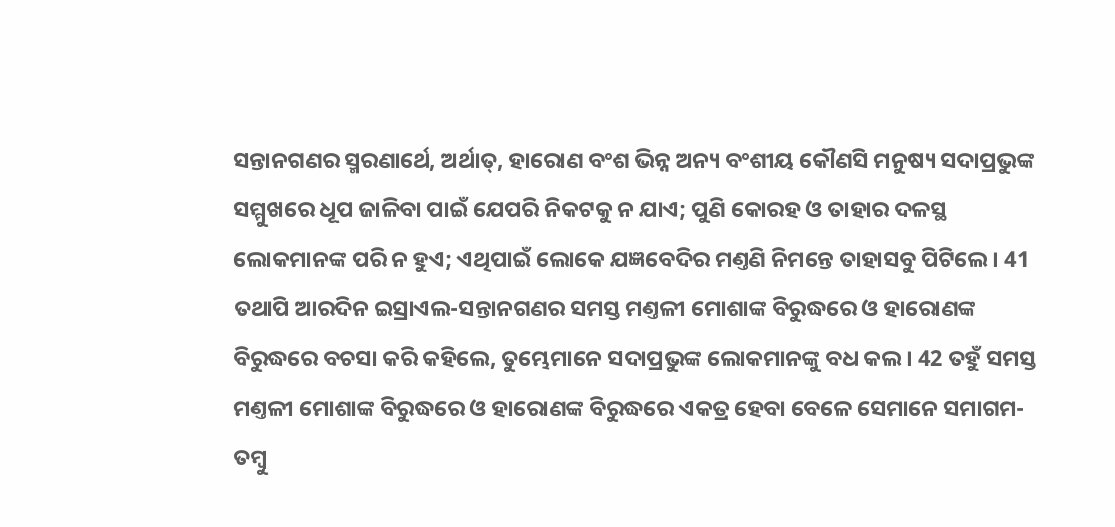ସନ୍ତାନଗଣର ସ୍ମରଣାର୍ଥେ, ଅର୍ଥାତ୍, ହାରୋଣ ବଂଶ ଭିନ୍ନ ଅନ୍ୟ ବଂଶୀୟ କୌଣସି ମନୁଷ୍ୟ ସଦାପ୍ରଭୁଙ୍କ ସମ୍ମୁଖରେ ଧୂପ ଜାଳିବା ପାଇଁ ଯେପରି ନିକଟକୁ ନ ଯାଏ; ପୁଣି କୋରହ ଓ ତାହାର ଦଳସ୍ଥ ଲୋକମାନଙ୍କ ପରି ନ ହୁଏ; ଏଥିପାଇଁ ଲୋକେ ଯଜ୍ଞବେଦିର ମଣ୍ତଣି ନିମନ୍ତେ ତାହାସବୁ ପିଟିଲେ । 41 ତଥାପି ଆରଦିନ ଇସ୍ରାଏଲ-ସନ୍ତାନଗଣର ସମସ୍ତ ମଣ୍ତଳୀ ମୋଶାଙ୍କ ବିରୁଦ୍ଧରେ ଓ ହାରୋଣଙ୍କ ବିରୁଦ୍ଧରେ ବଚସା କରି କହିଲେ, ତୁମ୍ଭେମାନେ ସଦାପ୍ରଭୁଙ୍କ ଲୋକମାନଙ୍କୁ ବଧ କଲ । 42 ତହୁଁ ସମସ୍ତ ମଣ୍ତଳୀ ମୋଶାଙ୍କ ବିରୁଦ୍ଧରେ ଓ ହାରୋଣଙ୍କ ବିରୁଦ୍ଧରେ ଏକତ୍ର ହେବା ବେଳେ ସେମାନେ ସମାଗମ-ତମ୍ଵୁ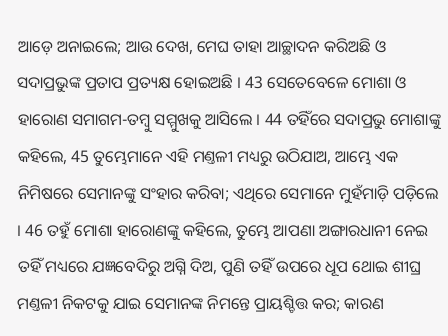ଆଡ଼େ ଅନାଇଲେ; ଆଉ ଦେଖ, ମେଘ ତାହା ଆଚ୍ଛାଦନ କରିଅଛି ଓ ସଦାପ୍ରଭୁଙ୍କ ପ୍ରତାପ ପ୍ରତ୍ୟକ୍ଷ ହୋଇଅଛି । 43 ସେତେବେଳେ ମୋଶା ଓ ହାରୋଣ ସମାଗମ-ତମ୍ଵୁ ସମ୍ମୁଖକୁ ଆସିଲେ । 44 ତହିଁରେ ସଦାପ୍ରଭୁ ମୋଶାଙ୍କୁ କହିଲେ, 45 ତୁମ୍ଭେମାନେ ଏହି ମଣ୍ତଳୀ ମଧ୍ୟରୁ ଉଠିଯାଅ, ଆମ୍ଭେ ଏକ ନିମିଷରେ ସେମାନଙ୍କୁ ସଂହାର କରିବା; ଏଥିରେ ସେମାନେ ମୁହଁମାଡ଼ି ପଡ଼ିଲେ । 46 ତହୁଁ ମୋଶା ହାରୋଣଙ୍କୁ କହିଲେ, ତୁମ୍ଭେ ଆପଣା ଅଙ୍ଗାରଧାନୀ ନେଇ ତହିଁ ମଧ୍ୟରେ ଯଜ୍ଞବେଦିରୁ ଅଗ୍ନି ଦିଅ, ପୁଣି ତହିଁ ଉପରେ ଧୂପ ଥୋଇ ଶୀଘ୍ର ମଣ୍ତଳୀ ନିକଟକୁ ଯାଇ ସେମାନଙ୍କ ନିମନ୍ତେ ପ୍ରାୟଶ୍ଚିତ୍ତ କର; କାରଣ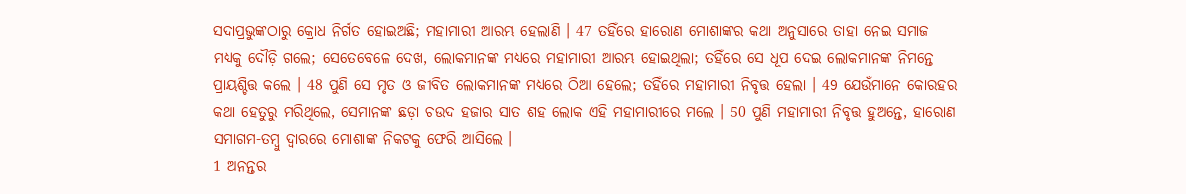ସଦାପ୍ରଭୁଙ୍କଠାରୁ କ୍ରୋଧ ନିର୍ଗତ ହୋଇଅଛି; ମହାମାରୀ ଆରମ୍ଭ ହେଲାଣି । 47 ତହିଁରେ ହାରୋଣ ମୋଶାଙ୍କର କଥା ଅନୁସାରେ ତାହା ନେଇ ସମାଜ ମଧ୍ୟକୁ ଦୌଡ଼ି ଗଲେ; ସେତେବେଳେ ଦେଖ, ଲୋକମାନଙ୍କ ମଧ୍ୟରେ ମହାମାରୀ ଆରମ୍ଭ ହୋଇଥିଲା; ତହିଁରେ ସେ ଧୂପ ଦେଇ ଲୋକମାନଙ୍କ ନିମନ୍ତେ ପ୍ରାୟଶ୍ଚିତ୍ତ କଲେ । 48 ପୁଣି ସେ ମୃତ ଓ ଜୀବିତ ଲୋକମାନଙ୍କ ମଧ୍ୟରେ ଠିଆ ହେଲେ; ତହିଁରେ ମହାମାରୀ ନିବୃତ୍ତ ହେଲା । 49 ଯେଉଁମାନେ କୋରହର କଥା ହେତୁରୁ ମରିଥିଲେ, ସେମାନଙ୍କ ଛଡ଼ା ଚଉଦ ହଜାର ସାତ ଶହ ଲୋକ ଏହି ମହାମାରୀରେ ମଲେ । 50 ପୁଣି ମହାମାରୀ ନିବୃତ୍ତ ହୁଅନ୍ତେ, ହାରୋଣ ସମାଗମ-ତମ୍ଵୁ ଦ୍ଵାରରେ ମୋଶାଙ୍କ ନିକଟକୁ ଫେରି ଆସିଲେ ।
1 ଅନନ୍ତର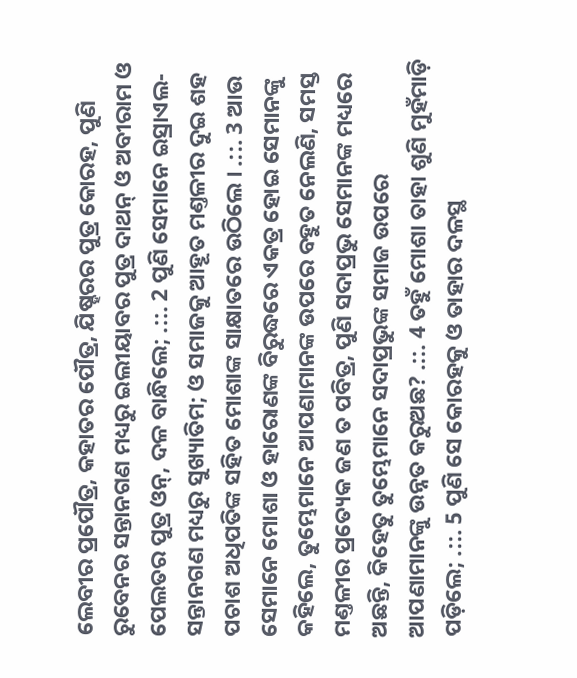ଲେବୀର ପ୍ରପୌତ୍ର, କହାତର ପୌତ୍ର, ଯିଷ୍ହରର ପୁତ୍ର କୋରହ, ପୁଣି ରୁବେନର ସନ୍ତାନଗଣ ମଧ୍ୟରୁ ଇଲୀୟାବର ପୁତ୍ର ଦାଥନ୍ ଓ ଅବୀରାମ ଓ ପେଲତର ପୁତ୍ର ଓନ୍, ଦଳ ବାନ୍ଧିଲେ; .::. 2 ପୁଣି ସେମାନେ ଇସ୍ରାଏଲ-ସନ୍ତାନଗଣ ମଧ୍ୟରୁ ସୁଖ୍ୟାତିମ; ଓ ସମାଜକୁ ଆହୂତ ମଣ୍ତଳୀର ଦୁଇ ଶହ ପଚାଶ ଅଧିପତିଙ୍କ ସହିତ ମୋଶାଙ୍କ ସାକ୍ଷାତରେ ଉଠିଲେ । .::. 3 ଆଉ ସେମାନେ ମୋଶା ଓ ହାରୋଣଙ୍କ ବିରୁଦ୍ଧରେ ଏକତ୍ର ହୋଇ ସେମାନଙ୍କୁ କହିଲେ, ତୁମ୍ଭେମାନେ ଆପଣାମାନଙ୍କ ଉପରେ ବହୁତ ନେଲଣି, ସମସ୍ତ ମଣ୍ତଳୀର ପ୍ରତ୍ୟେକ ଜଣ ତ ପବିତ୍ର, ପୁଣି ସଦାପ୍ରଭୁ ସେମାନଙ୍କ ମଧ୍ୟରେ ଅଛନ୍ତି, କିହେତୁ ତୁମ୍ଭେମାନେ ସଦାପ୍ରଭୁଙ୍କ ସମାଜ ଉପରେ ଆପଣାମାନଙ୍କୁ ଉନ୍ନତ କରୁଅଛ? .::. 4 ତହୁଁ ମୋଶା ତାହା ଶୁଣି ମୁହଁମାଡ଼ି ପଡ଼ିଲେ; .::. 5 ପୁଣି ସେ କୋରହକୁ ଓ ତାହାର ଦଳସ୍ଥ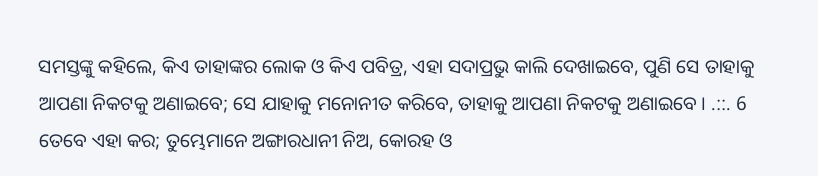ସମସ୍ତଙ୍କୁ କହିଲେ, କିଏ ତାହାଙ୍କର ଲୋକ ଓ କିଏ ପବିତ୍ର, ଏହା ସଦାପ୍ରଭୁ କାଲି ଦେଖାଇବେ, ପୁଣି ସେ ତାହାକୁ ଆପଣା ନିକଟକୁ ଅଣାଇବେ; ସେ ଯାହାକୁ ମନୋନୀତ କରିବେ, ତାହାକୁ ଆପଣା ନିକଟକୁ ଅଣାଇବେ । .::. 6 ତେବେ ଏହା କର; ତୁମ୍ଭେମାନେ ଅଙ୍ଗାରଧାନୀ ନିଅ, କୋରହ ଓ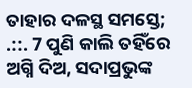ତାହାର ଦଳସ୍ଥ ସମସ୍ତେ; .::. 7 ପୁଣି କାଲି ତହିଁରେ ଅଗ୍ନି ଦିଅ, ସଦାପ୍ରଭୁଙ୍କ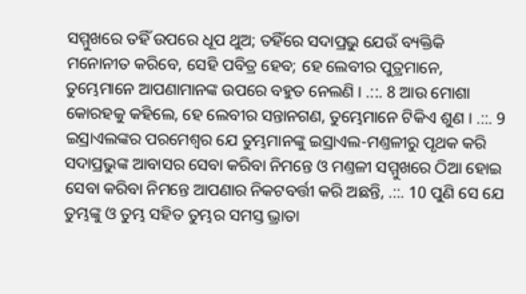ସମ୍ମୁଖରେ ତହିଁ ଉପରେ ଧୂପ ଥୁଅ; ତହିଁରେ ସଦାପ୍ରଭୁ ଯେଉଁ ବ୍ୟକ୍ତିକି ମନୋନୀତ କରିବେ, ସେହି ପବିତ୍ର ହେବ; ହେ ଲେବୀର ପୁତ୍ରମାନେ, ତୁମ୍ଭେମାନେ ଆପଣାମାନଙ୍କ ଉପରେ ବହୁତ ନେଲଣି । .::. 8 ଆଉ ମୋଶା କୋରହକୁ କହିଲେ, ହେ ଲେବୀର ସନ୍ତାନଗଣ, ତୁମ୍ଭେମାନେ ଟିକିଏ ଶୁଣ । .::. 9 ଇସ୍ରାଏଲଙ୍କର ପରମେଶ୍ଵର ଯେ ତୁମ୍ଭମାନଙ୍କୁ ଇସ୍ରାଏଲ-ମଣ୍ତଳୀରୁ ପୃଥକ କରି ସଦାପ୍ରଭୁଙ୍କ ଆବାସର ସେବା କରିବା ନିମନ୍ତେ ଓ ମଣ୍ତଳୀ ସମ୍ମୁଖରେ ଠିଆ ହୋଇ ସେବା କରିବା ନିମନ୍ତେ ଆପଣାର ନିକଟବର୍ତ୍ତୀ କରି ଅଛନ୍ତି, .::. 10 ପୁଣି ସେ ଯେ ତୁମ୍ଭଙ୍କୁ ଓ ତୁମ୍ଭ ସହିତ ତୁମ୍ଭର ସମସ୍ତ ଭ୍ରାତା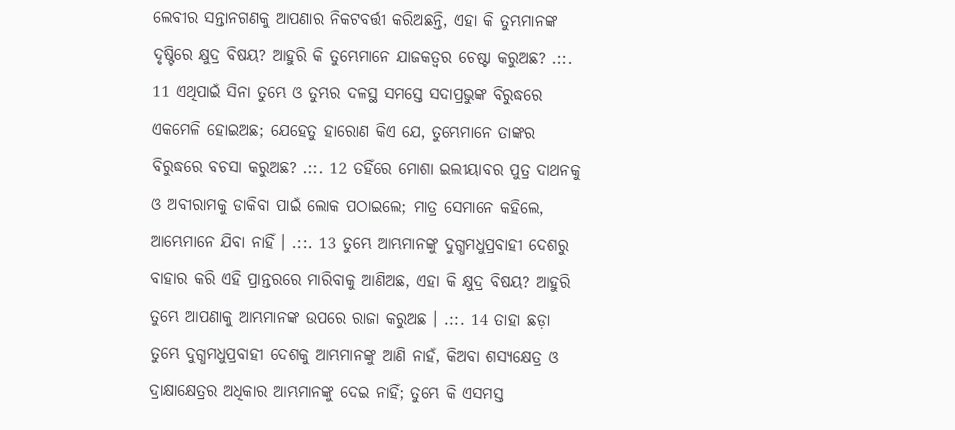ଲେବୀର ସନ୍ତାନଗଣକୁ ଆପଣାର ନିକଟବର୍ତ୍ତୀ କରିଅଛନ୍ତି, ଏହା କି ତୁମ୍ଭମାନଙ୍କ ଦୃଷ୍ଟିରେ କ୍ଷୁଦ୍ର ବିଷୟ? ଆହୁରି କି ତୁମ୍ଭେମାନେ ଯାଜକତ୍ଵର ଚେଷ୍ଟା କରୁଅଛ? .::. 11 ଏଥିପାଇଁ ସିନା ତୁମ୍ଭେ ଓ ତୁମ୍ଭର ଦଳସ୍ଥ ସମସ୍ତେ ସଦାପ୍ରଭୁଙ୍କ ବିରୁଦ୍ଧରେ ଏକମେଳି ହୋଇଅଛ; ଯେହେତୁ ହାରୋଣ କିଏ ଯେ, ତୁମ୍ଭେମାନେ ତାଙ୍କର ବିରୁଦ୍ଧରେ ବଚସା କରୁଅଛ? .::. 12 ତହିଁରେ ମୋଶା ଇଲୀୟାବର ପୁତ୍ର ଦାଥନକୁ ଓ ଅବୀରାମକୁ ଡାକିବା ପାଇଁ ଲୋକ ପଠାଇଲେ; ମାତ୍ର ସେମାନେ କହିଲେ, ଆମ୍ଭେମାନେ ଯିବା ନାହିଁ । .::. 13 ତୁମ୍ଭେ ଆମ୍ଭମାନଙ୍କୁ ଦୁଗ୍ଧମଧୁପ୍ରବାହୀ ଦେଶରୁ ବାହାର କରି ଏହି ପ୍ରାନ୍ତରରେ ମାରିବାକୁ ଆଣିଅଛ, ଏହା କି କ୍ଷୁଦ୍ର ବିଷୟ? ଆହୁରି ତୁମ୍ଭେ ଆପଣାକୁ ଆମ୍ଭମାନଙ୍କ ଉପରେ ରାଜା କରୁଅଛ । .::. 14 ତାହା ଛଡ଼ା ତୁମ୍ଭେ ଦୁଗ୍ଧମଧୁପ୍ରବାହୀ ଦେଶକୁ ଆମ୍ଭମାନଙ୍କୁ ଆଣି ନାହଁ, କିଅବା ଶସ୍ୟକ୍ଷେତ୍ର ଓ ଦ୍ରାକ୍ଷାକ୍ଷେତ୍ରର ଅଧିକାର ଆମ୍ଭମାନଙ୍କୁ ଦେଇ ନାହିଁ; ତୁମ୍ଭେ କି ଏସମସ୍ତ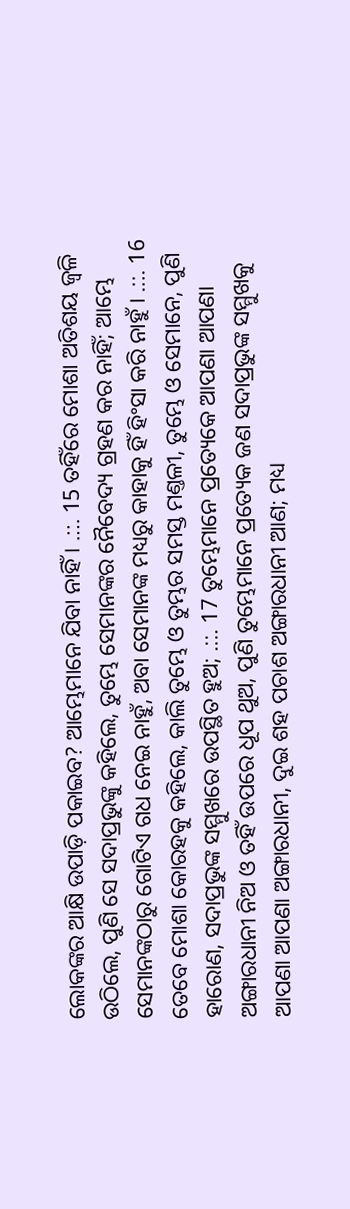ଲୋକଙ୍କର ଆକ୍ଷି ଉପାଡ଼ି ପକାଇବ? ଆମ୍ଭେମାନେ ଯିବା ନାହିଁ । .::. 15 ତହିଁରେ ମୋଶା ଅତିଶୟ ଜ୍ଵଳି ଉଠିଲେ, ପୁଣି ସେ ସଦାପ୍ରଭୁଙ୍କୁ କହିଲେ, ତୁମ୍ଭେ ସେମାନଙ୍କର ନୈବେଦ୍ୟ ଗ୍ରହଣ କର ନାହିଁ; ଆମ୍ଭେ ସେମାନଙ୍କଠାରୁ ଗୋଟିଏ ଗଧ ନେଇ ନାହୁଁ, ଅବା ସେମାନଙ୍କ ମଧ୍ୟରୁ କାହାକୁ ହିଁ ହିଂସା କରି ନାହୁଁ । .::. 16 ତେବେ ମୋଶା କୋରହକୁ କହିଲେ, କାଲି ତୁମ୍ଭେ ଓ ତୁମ୍ଭର ସମସ୍ତ ମଣ୍ତଳୀ, ତୁମ୍ଭେ ଓ ସେମାନେ, ପୁଣି ହାରୋଣ, ସଦାପ୍ରଭୁଙ୍କ ସମ୍ମୁଖରେ ଉପସ୍ଥିତ ହୁଅ; .::. 17 ତୁମ୍ଭେମାନେ ପ୍ରତ୍ୟେକେ ଆପଣା ଆପଣା ଅଙ୍ଗାରଧାନୀ ନିଅ ଓ ତହିଁ ଉପରେ ଧୂପ ଥୁଅ, ପୁଣି ତୁମ୍ଭେମାନେ ପ୍ରତ୍ୟେକ ଜଣ ସଦାପ୍ରଭୁଙ୍କ ସମ୍ମୁଖକୁ ଆପଣା ଆପଣା ଅଙ୍ଗାରଧାନୀ, ଦୁଇ ଶହ ପଚାଶ ଅଙ୍ଗାରଧାନୀ ଆଣ; ମଧ୍ୟ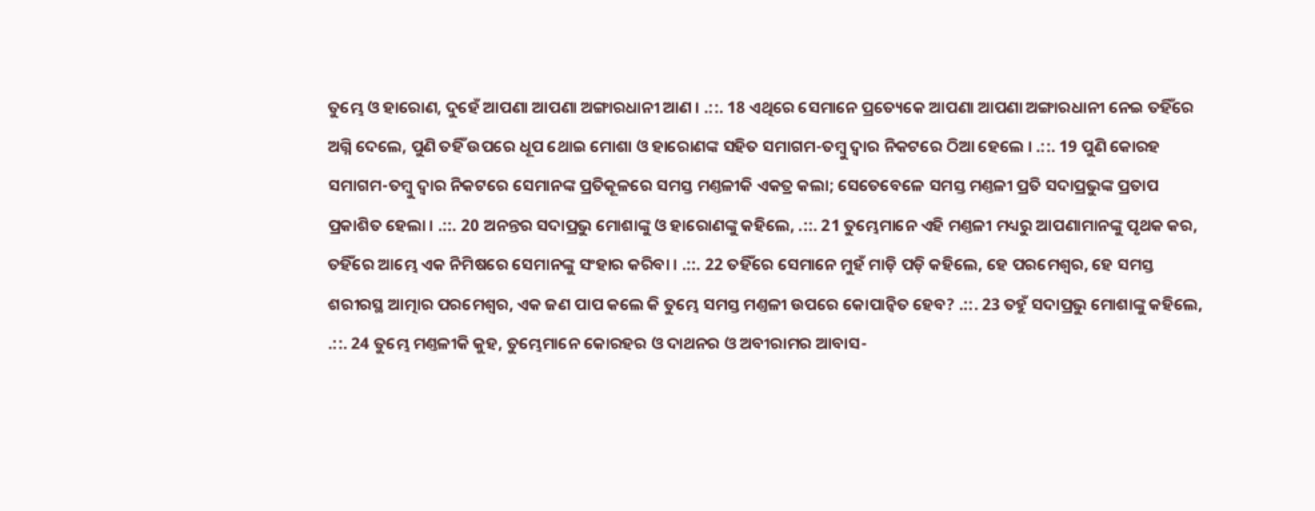ତୁମ୍ଭେ ଓ ହାରୋଣ, ଦୁହେଁ ଆପଣା ଆପଣା ଅଙ୍ଗାରଧାନୀ ଆଣ । .::. 18 ଏଥିରେ ସେମାନେ ପ୍ରତ୍ୟେକେ ଆପଣା ଆପଣା ଅଙ୍ଗାରଧାନୀ ନେଇ ତହିଁରେ ଅଗ୍ନି ଦେଲେ, ପୁଣି ତହିଁ ଉପରେ ଧୂପ ଥୋଇ ମୋଶା ଓ ହାରୋଣଙ୍କ ସହିତ ସମାଗମ-ତମ୍ଵୁ ଦ୍ଵାର ନିକଟରେ ଠିଆ ହେଲେ । .::. 19 ପୁଣି କୋରହ ସମାଗମ-ତମ୍ଵୁ ଦ୍ଵାର ନିକଟରେ ସେମାନଙ୍କ ପ୍ରତିକୂଳରେ ସମସ୍ତ ମଣ୍ତଳୀକି ଏକତ୍ର କଲା; ସେତେବେଳେ ସମସ୍ତ ମଣ୍ତଳୀ ପ୍ରତି ସଦାପ୍ରଭୁଙ୍କ ପ୍ରତାପ ପ୍ରକାଶିତ ହେଲା । .::. 20 ଅନନ୍ତର ସଦାପ୍ରଭୁ ମୋଶାଙ୍କୁ ଓ ହାରୋଣଙ୍କୁ କହିଲେ, .::. 21 ତୁମ୍ଭେମାନେ ଏହି ମଣ୍ତଳୀ ମଧ୍ୟରୁ ଆପଣାମାନଙ୍କୁ ପୃଥକ କର, ତହିଁରେ ଆମ୍ଭେ ଏକ ନିମିଷରେ ସେମାନଙ୍କୁ ସଂହାର କରିବା । .::. 22 ତହିଁରେ ସେମାନେ ମୁହଁ ମାଡ଼ି ପଡ଼ି କହିଲେ, ହେ ପରମେଶ୍ଵର, ହେ ସମସ୍ତ ଶରୀରସ୍ଥ ଆତ୍ମାର ପରମେଶ୍ଵର, ଏକ ଜଣ ପାପ କଲେ କି ତୁମ୍ଭେ ସମସ୍ତ ମଣ୍ତଳୀ ଉପରେ କୋପାନ୍ଵିତ ହେବ? .::. 23 ତହୁଁ ସଦାପ୍ରଭୁ ମୋଶାଙ୍କୁ କହିଲେ, .::. 24 ତୁମ୍ଭେ ମଣ୍ତଳୀକି କୁହ, ତୁମ୍ଭେମାନେ କୋରହର ଓ ଦାଥନର ଓ ଅବୀରାମର ଆବାସ-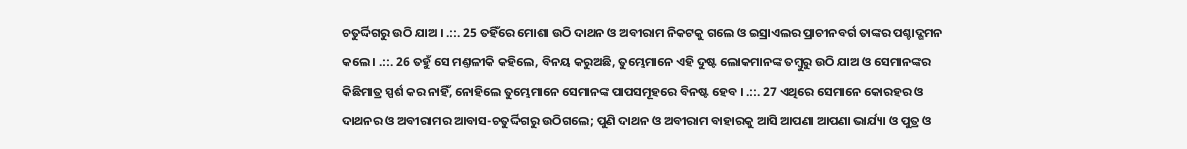ଚତୁର୍ଦ୍ଦିଗରୁ ଉଠି ଯାଅ । .::. 25 ତହିଁରେ ମୋଶା ଉଠି ଦାଥନ ଓ ଅବୀରାମ ନିକଟକୁ ଗଲେ ଓ ଇସ୍ରାଏଲର ପ୍ରାଚୀନବର୍ଗ ତାଙ୍କର ପଶ୍ଚାଦ୍ଗମନ କଲେ । .::. 26 ତହୁଁ ସେ ମଣ୍ତଳୀକି କହିଲେ, ବିନୟ କରୁଅଛି, ତୁମ୍ଭେମାନେ ଏହି ଦୁଷ୍ଟ ଲୋକମାନଙ୍କ ତମ୍ଵୁରୁ ଉଠି ଯାଅ ଓ ସେମାନଙ୍କର କିଛିମାତ୍ର ସ୍ପର୍ଶ କର ନାହିଁ, ନୋହିଲେ ତୁମ୍ଭେମାନେ ସେମାନଙ୍କ ପାପସମୂହରେ ବିନଷ୍ଟ ହେବ । .::. 27 ଏଥିରେ ସେମାନେ କୋରହର ଓ ଦାଥନର ଓ ଅବୀରାମର ଆବାସ-ଚତୁର୍ଦ୍ଦିଗରୁ ଉଠିଗଲେ; ପୁଣି ଦାଥନ ଓ ଅବୀରାମ ବାହାରକୁ ଆସି ଆପଣା ଆପଣା ଭାର୍ଯ୍ୟା ଓ ପୁତ୍ର ଓ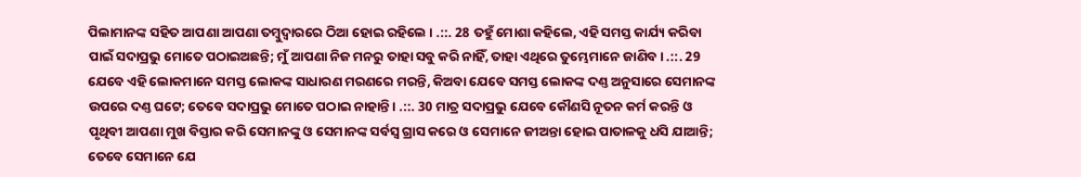ପିଲାମାନଙ୍କ ସହିତ ଆପଣା ଆପଣା ତମ୍ଵୁଦ୍ଵାରରେ ଠିଆ ହୋଇ ରହିଲେ । .::. 28 ତହୁଁ ମୋଶା କହିଲେ, ଏହି ସମସ୍ତ କାର୍ଯ୍ୟ କରିବା ପାଇଁ ସଦାପ୍ରଭୁ ମୋତେ ପଠାଇଅଛନ୍ତି; ମୁଁ ଆପଣା ନିଜ ମନରୁ ତାହା ସବୁ କରି ନାହିଁ, ତାହା ଏଥିରେ ତୁମ୍ଭେମାନେ ଜାଣିବ । .::. 29 ଯେବେ ଏହି ଲୋକମାନେ ସମସ୍ତ ଲୋକଙ୍କ ସାଧାରଣ ମରଣରେ ମରନ୍ତି, କିଅବା ଯେବେ ସମସ୍ତ ଲୋକଙ୍କ ଦଣ୍ତ ଅନୁସାରେ ସେମାନଙ୍କ ଉପରେ ଦଣ୍ତ ଘଟେ; ତେବେ ସଦାପ୍ରଭୁ ମୋତେ ପଠାଇ ନାହାନ୍ତି । .::. 30 ମାତ୍ର ସଦାପ୍ରଭୁ ଯେବେ କୌଣସି ନୂତନ କର୍ମ କରନ୍ତି ଓ ପୃଥିବୀ ଆପଣା ମୁଖ ବିସ୍ତାର କରି ସେମାନଙ୍କୁ ଓ ସେମାନଙ୍କ ସର୍ବସ୍ଵ ଗ୍ରାସ କରେ ଓ ସେମାନେ ଜୀଅନ୍ତା ହୋଇ ପାତାଳକୁ ଧସି ଯାଆନ୍ତି; ତେବେ ସେମାନେ ଯେ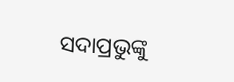ସଦାପ୍ରଭୁଙ୍କୁ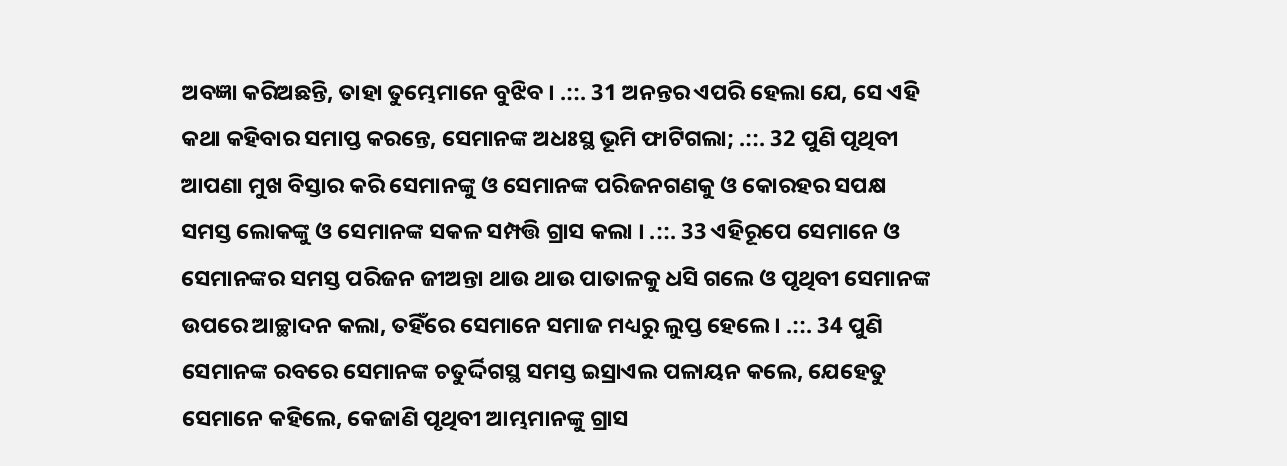ଅବଜ୍ଞା କରିଅଛନ୍ତି, ତାହା ତୁମ୍ଭେମାନେ ବୁଝିବ । .::. 31 ଅନନ୍ତର ଏପରି ହେଲା ଯେ, ସେ ଏହି କଥା କହିବାର ସମାପ୍ତ କରନ୍ତେ, ସେମାନଙ୍କ ଅଧଃସ୍ଥ ଭୂମି ଫାଟିଗଲା; .::. 32 ପୁଣି ପୃଥିବୀ ଆପଣା ମୁଖ ବିସ୍ତାର କରି ସେମାନଙ୍କୁ ଓ ସେମାନଙ୍କ ପରିଜନଗଣକୁ ଓ କୋରହର ସପକ୍ଷ ସମସ୍ତ ଲୋକଙ୍କୁ ଓ ସେମାନଙ୍କ ସକଳ ସମ୍ପତ୍ତି ଗ୍ରାସ କଲା । .::. 33 ଏହିରୂପେ ସେମାନେ ଓ ସେମାନଙ୍କର ସମସ୍ତ ପରିଜନ ଜୀଅନ୍ତା ଥାଉ ଥାଉ ପାତାଳକୁ ଧସି ଗଲେ ଓ ପୃଥିବୀ ସେମାନଙ୍କ ଉପରେ ଆଚ୍ଛାଦନ କଲା, ତହିଁରେ ସେମାନେ ସମାଜ ମଧ୍ୟରୁ ଲୁପ୍ତ ହେଲେ । .::. 34 ପୁଣି ସେମାନଙ୍କ ରବରେ ସେମାନଙ୍କ ଚତୁର୍ଦ୍ଦିଗସ୍ଥ ସମସ୍ତ ଇସ୍ରାଏଲ ପଳାୟନ କଲେ, ଯେହେତୁ ସେମାନେ କହିଲେ, କେଜାଣି ପୃଥିବୀ ଆମ୍ଭମାନଙ୍କୁ ଗ୍ରାସ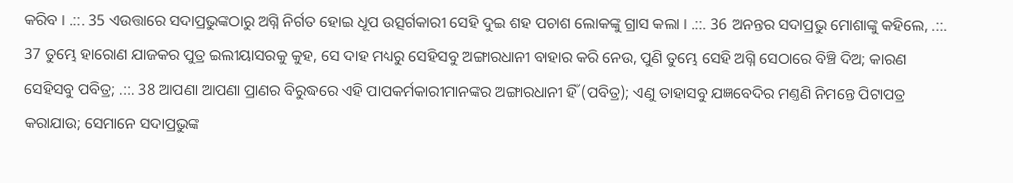କରିବ । .::. 35 ଏଉତ୍ତାରେ ସଦାପ୍ରଭୁଙ୍କଠାରୁ ଅଗ୍ନି ନିର୍ଗତ ହୋଇ ଧୂପ ଉତ୍ସର୍ଗକାରୀ ସେହି ଦୁଇ ଶହ ପଚାଶ ଲୋକଙ୍କୁ ଗ୍ରାସ କଲା । .::. 36 ଅନନ୍ତର ସଦାପ୍ରଭୁ ମୋଶାଙ୍କୁ କହିଲେ, .::. 37 ତୁମ୍ଭେ ହାରୋଣ ଯାଜକର ପୁତ୍ର ଇଲୀୟାସରକୁ କୁହ, ସେ ଦାହ ମଧ୍ୟରୁ ସେହିସବୁ ଅଙ୍ଗାରଧାନୀ ବାହାର କରି ନେଉ, ପୁଣି ତୁମ୍ଭେ ସେହି ଅଗ୍ନି ସେଠାରେ ବିଞ୍ଚି ଦିଅ; କାରଣ ସେହିସବୁ ପବିତ୍ର; .::. 38 ଆପଣା ଆପଣା ପ୍ରାଣର ବିରୁଦ୍ଧରେ ଏହି ପାପକର୍ମକାରୀମାନଙ୍କର ଅଙ୍ଗାରଧାନୀ ହିଁ (ପବିତ୍ର); ଏଣୁ ତାହାସବୁ ଯଜ୍ଞବେଦିର ମଣ୍ତଣି ନିମନ୍ତେ ପିଟାପତ୍ର କରାଯାଉ; ସେମାନେ ସଦାପ୍ରଭୁଙ୍କ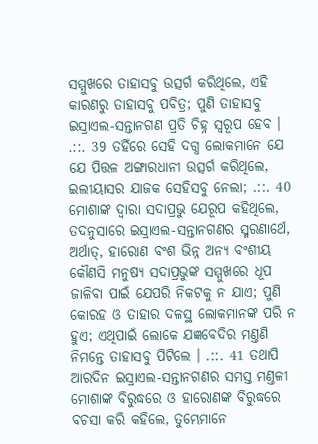ସମ୍ମୁଖରେ ତାହାସବୁ ଉତ୍ସର୍ଗ କରିଥିଲେ, ଏହି କାରଣରୁ ତାହାସବୁ ପବିତ୍ର; ପୁଣି ତାହାସବୁ ଇସ୍ରାଏଲ-ସନ୍ତାନଗଣ ପ୍ରତି ଚିହ୍ନ ସ୍ଵରୂପ ହେବ । .::. 39 ତହିଁରେ ସେହି ଦଗ୍ଧ ଲୋକମାନେ ଯେ ଯେ ପିତ୍ତଳ ଅଙ୍ଗାରଧାନୀ ଉତ୍ସର୍ଗ କରିଥିଲେ, ଇଲୀୟାସର ଯାଜକ ସେହିସବୁ ନେଲା; .::. 40 ମୋଶାଙ୍କ ଦ୍ଵାରା ସଦାପ୍ରଭୁ ଯେରୂପ କହିଥିଲେ, ତଦନୁସାରେ ଇସ୍ରାଏଲ-ସନ୍ତାନଗଣର ସ୍ମରଣାର୍ଥେ, ଅର୍ଥାତ୍, ହାରୋଣ ବଂଶ ଭିନ୍ନ ଅନ୍ୟ ବଂଶୀୟ କୌଣସି ମନୁଷ୍ୟ ସଦାପ୍ରଭୁଙ୍କ ସମ୍ମୁଖରେ ଧୂପ ଜାଳିବା ପାଇଁ ଯେପରି ନିକଟକୁ ନ ଯାଏ; ପୁଣି କୋରହ ଓ ତାହାର ଦଳସ୍ଥ ଲୋକମାନଙ୍କ ପରି ନ ହୁଏ; ଏଥିପାଇଁ ଲୋକେ ଯଜ୍ଞବେଦିର ମଣ୍ତଣି ନିମନ୍ତେ ତାହାସବୁ ପିଟିଲେ । .::. 41 ତଥାପି ଆରଦିନ ଇସ୍ରାଏଲ-ସନ୍ତାନଗଣର ସମସ୍ତ ମଣ୍ତଳୀ ମୋଶାଙ୍କ ବିରୁଦ୍ଧରେ ଓ ହାରୋଣଙ୍କ ବିରୁଦ୍ଧରେ ବଚସା କରି କହିଲେ, ତୁମ୍ଭେମାନେ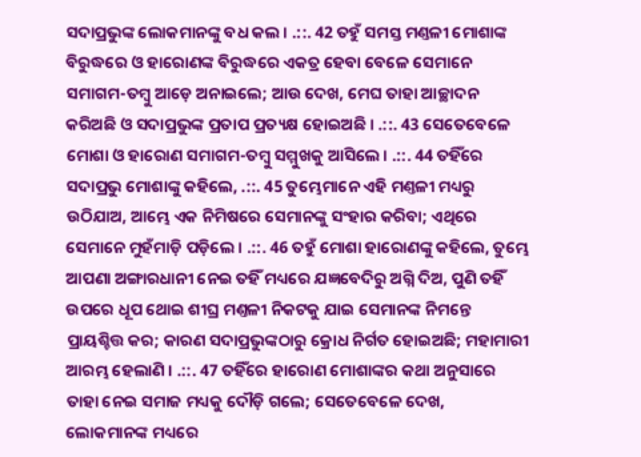ସଦାପ୍ରଭୁଙ୍କ ଲୋକମାନଙ୍କୁ ବଧ କଲ । .::. 42 ତହୁଁ ସମସ୍ତ ମଣ୍ତଳୀ ମୋଶାଙ୍କ ବିରୁଦ୍ଧରେ ଓ ହାରୋଣଙ୍କ ବିରୁଦ୍ଧରେ ଏକତ୍ର ହେବା ବେଳେ ସେମାନେ ସମାଗମ-ତମ୍ଵୁ ଆଡ଼େ ଅନାଇଲେ; ଆଉ ଦେଖ, ମେଘ ତାହା ଆଚ୍ଛାଦନ କରିଅଛି ଓ ସଦାପ୍ରଭୁଙ୍କ ପ୍ରତାପ ପ୍ରତ୍ୟକ୍ଷ ହୋଇଅଛି । .::. 43 ସେତେବେଳେ ମୋଶା ଓ ହାରୋଣ ସମାଗମ-ତମ୍ଵୁ ସମ୍ମୁଖକୁ ଆସିଲେ । .::. 44 ତହିଁରେ ସଦାପ୍ରଭୁ ମୋଶାଙ୍କୁ କହିଲେ, .::. 45 ତୁମ୍ଭେମାନେ ଏହି ମଣ୍ତଳୀ ମଧ୍ୟରୁ ଉଠିଯାଅ, ଆମ୍ଭେ ଏକ ନିମିଷରେ ସେମାନଙ୍କୁ ସଂହାର କରିବା; ଏଥିରେ ସେମାନେ ମୁହଁମାଡ଼ି ପଡ଼ିଲେ । .::. 46 ତହୁଁ ମୋଶା ହାରୋଣଙ୍କୁ କହିଲେ, ତୁମ୍ଭେ ଆପଣା ଅଙ୍ଗାରଧାନୀ ନେଇ ତହିଁ ମଧ୍ୟରେ ଯଜ୍ଞବେଦିରୁ ଅଗ୍ନି ଦିଅ, ପୁଣି ତହିଁ ଉପରେ ଧୂପ ଥୋଇ ଶୀଘ୍ର ମଣ୍ତଳୀ ନିକଟକୁ ଯାଇ ସେମାନଙ୍କ ନିମନ୍ତେ ପ୍ରାୟଶ୍ଚିତ୍ତ କର; କାରଣ ସଦାପ୍ରଭୁଙ୍କଠାରୁ କ୍ରୋଧ ନିର୍ଗତ ହୋଇଅଛି; ମହାମାରୀ ଆରମ୍ଭ ହେଲାଣି । .::. 47 ତହିଁରେ ହାରୋଣ ମୋଶାଙ୍କର କଥା ଅନୁସାରେ ତାହା ନେଇ ସମାଜ ମଧ୍ୟକୁ ଦୌଡ଼ି ଗଲେ; ସେତେବେଳେ ଦେଖ, ଲୋକମାନଙ୍କ ମଧ୍ୟରେ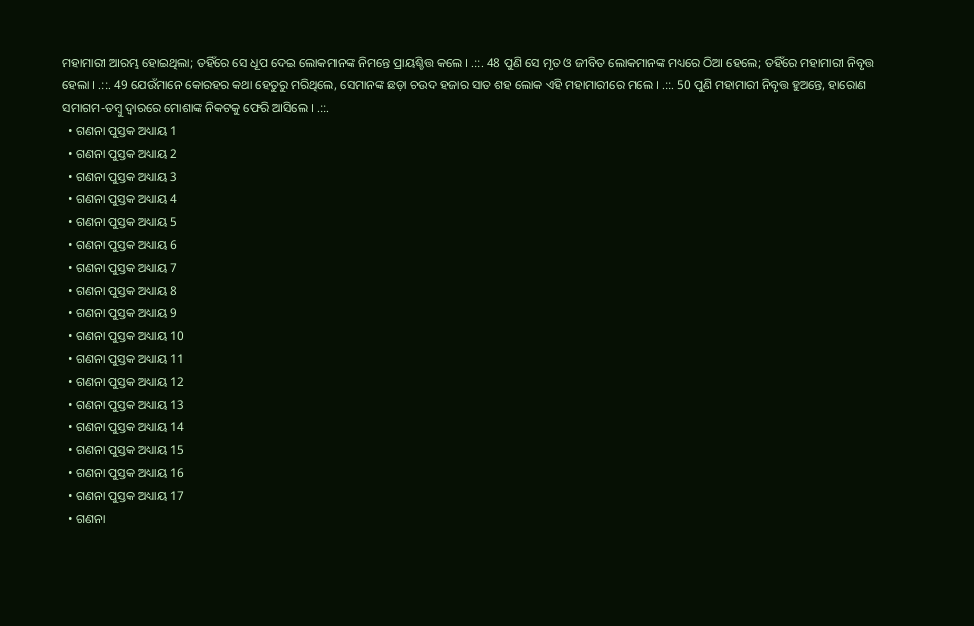ମହାମାରୀ ଆରମ୍ଭ ହୋଇଥିଲା; ତହିଁରେ ସେ ଧୂପ ଦେଇ ଲୋକମାନଙ୍କ ନିମନ୍ତେ ପ୍ରାୟଶ୍ଚିତ୍ତ କଲେ । .::. 48 ପୁଣି ସେ ମୃତ ଓ ଜୀବିତ ଲୋକମାନଙ୍କ ମଧ୍ୟରେ ଠିଆ ହେଲେ; ତହିଁରେ ମହାମାରୀ ନିବୃତ୍ତ ହେଲା । .::. 49 ଯେଉଁମାନେ କୋରହର କଥା ହେତୁରୁ ମରିଥିଲେ, ସେମାନଙ୍କ ଛଡ଼ା ଚଉଦ ହଜାର ସାତ ଶହ ଲୋକ ଏହି ମହାମାରୀରେ ମଲେ । .::. 50 ପୁଣି ମହାମାରୀ ନିବୃତ୍ତ ହୁଅନ୍ତେ, ହାରୋଣ ସମାଗମ-ତମ୍ଵୁ ଦ୍ଵାରରେ ମୋଶାଙ୍କ ନିକଟକୁ ଫେରି ଆସିଲେ । .::.
  • ଗଣନା ପୁସ୍ତକ ଅଧ୍ୟାୟ 1
  • ଗଣନା ପୁସ୍ତକ ଅଧ୍ୟାୟ 2
  • ଗଣନା ପୁସ୍ତକ ଅଧ୍ୟାୟ 3
  • ଗଣନା ପୁସ୍ତକ ଅଧ୍ୟାୟ 4
  • ଗଣନା ପୁସ୍ତକ ଅଧ୍ୟାୟ 5
  • ଗଣନା ପୁସ୍ତକ ଅଧ୍ୟାୟ 6
  • ଗଣନା ପୁସ୍ତକ ଅଧ୍ୟାୟ 7
  • ଗଣନା ପୁସ୍ତକ ଅଧ୍ୟାୟ 8
  • ଗଣନା ପୁସ୍ତକ ଅଧ୍ୟାୟ 9
  • ଗଣନା ପୁସ୍ତକ ଅଧ୍ୟାୟ 10
  • ଗଣନା ପୁସ୍ତକ ଅଧ୍ୟାୟ 11
  • ଗଣନା ପୁସ୍ତକ ଅଧ୍ୟାୟ 12
  • ଗଣନା ପୁସ୍ତକ ଅଧ୍ୟାୟ 13
  • ଗଣନା ପୁସ୍ତକ ଅଧ୍ୟାୟ 14
  • ଗଣନା ପୁସ୍ତକ ଅଧ୍ୟାୟ 15
  • ଗଣନା ପୁସ୍ତକ ଅଧ୍ୟାୟ 16
  • ଗଣନା ପୁସ୍ତକ ଅଧ୍ୟାୟ 17
  • ଗଣନା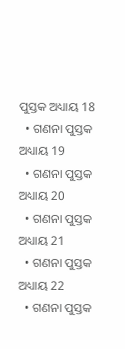ପୁସ୍ତକ ଅଧ୍ୟାୟ 18
  • ଗଣନା ପୁସ୍ତକ ଅଧ୍ୟାୟ 19
  • ଗଣନା ପୁସ୍ତକ ଅଧ୍ୟାୟ 20
  • ଗଣନା ପୁସ୍ତକ ଅଧ୍ୟାୟ 21
  • ଗଣନା ପୁସ୍ତକ ଅଧ୍ୟାୟ 22
  • ଗଣନା ପୁସ୍ତକ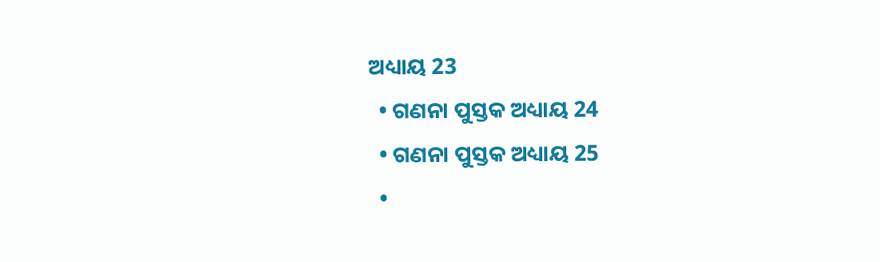ଅଧ୍ୟାୟ 23
  • ଗଣନା ପୁସ୍ତକ ଅଧ୍ୟାୟ 24
  • ଗଣନା ପୁସ୍ତକ ଅଧ୍ୟାୟ 25
  •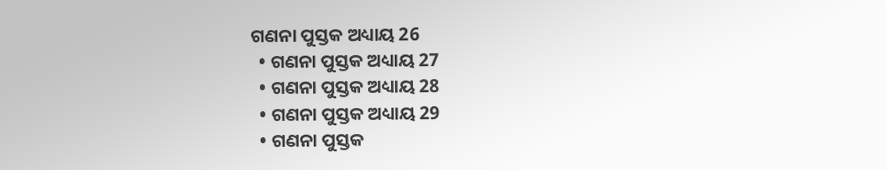ଗଣନା ପୁସ୍ତକ ଅଧ୍ୟାୟ 26
  • ଗଣନା ପୁସ୍ତକ ଅଧ୍ୟାୟ 27
  • ଗଣନା ପୁସ୍ତକ ଅଧ୍ୟାୟ 28
  • ଗଣନା ପୁସ୍ତକ ଅଧ୍ୟାୟ 29
  • ଗଣନା ପୁସ୍ତକ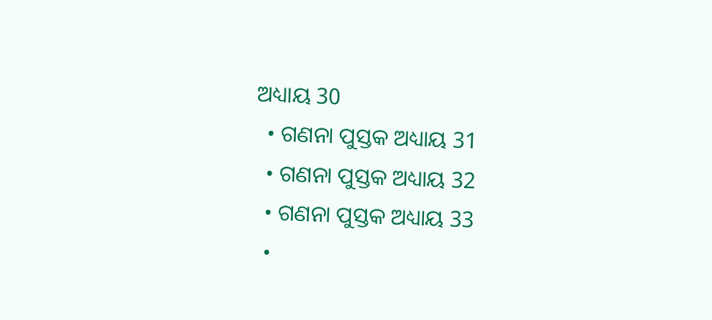ଅଧ୍ୟାୟ 30
  • ଗଣନା ପୁସ୍ତକ ଅଧ୍ୟାୟ 31
  • ଗଣନା ପୁସ୍ତକ ଅଧ୍ୟାୟ 32
  • ଗଣନା ପୁସ୍ତକ ଅଧ୍ୟାୟ 33
  •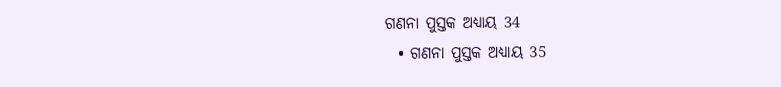ଗଣନା ପୁସ୍ତକ ଅଧ୍ୟାୟ 34
  • ଗଣନା ପୁସ୍ତକ ଅଧ୍ୟାୟ 35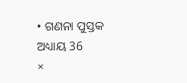• ଗଣନା ପୁସ୍ତକ ଅଧ୍ୟାୟ 36
×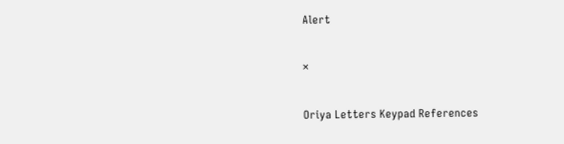Alert

×

Oriya Letters Keypad References